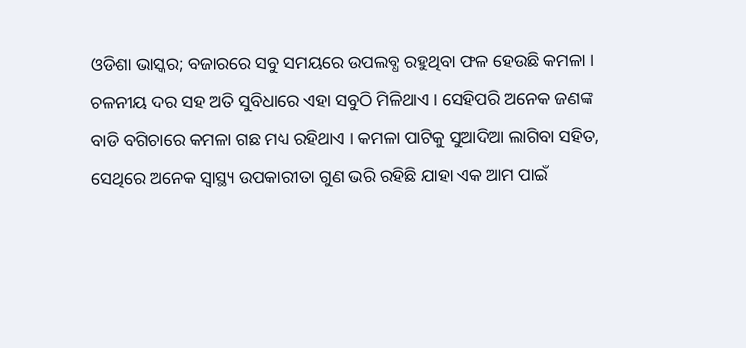ଓଡିଶା ଭାସ୍କର; ବଜାରରେ ସବୁ ସମୟରେ ଉପଲବ୍ଧ ରହୁଥିବା ଫଳ ହେଉଛି କମଳା । ଚଳନୀୟ ଦର ସହ ଅତି ସୁବିଧାରେ ଏହା ସବୁଠି ମିଳିଥାଏ । ସେହିପରି ଅନେକ ଜଣଙ୍କ ବାଡି ବଗିଚାରେ କମଳା ଗଛ ମଧ୍ୟ ରହିଥାଏ । କମଳା ପାଟିକୁ ସୁଆଦିଆ ଲାଗିବା ସହିତ, ସେଥିରେ ଅନେକ ସ୍ୱାସ୍ଥ୍ୟ ଉପକାରୀତା ଗୁଣ ଭରି ରହିଛି ଯାହା ଏକ ଆମ ପାଇଁ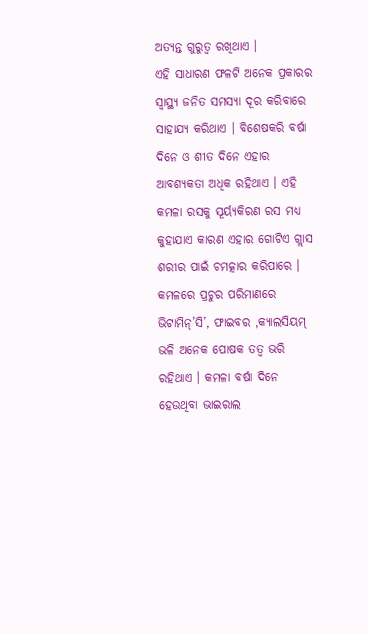ଅତ୍ୟନ୍ତ ଗୁରୁତ୍ୱ ରଖିଥାଏ ।
ଏହି ସାଧାରଣ ଫଳଟି ଅନେକ ପ୍ରକାରର ସ୍ୱାସ୍ଥ୍ୟ ଜନିତ ସମସ୍ୟା ଦୂର କରିବାରେ ସାହାଯ୍ୟ କରିଥାଏ । ବିଶେଷକରି ବର୍ଷା ଦିନେ ଓ ଶୀତ ଦିନେ ଏହାର ଆବଶ୍ୟକତା ଅଧିକ ରହିଥାଏ । ଏହି କମଳା ରସକୁ ସୂର୍ୟ୍ୟକିରଣ ରସ ମଧ୍ୟ କୁହାଯାଏ କାରଣ ଏହାର ଗୋଟିଏ ଗ୍ଲାସ ଶରୀର ପାଇଁ ଚମତ୍କାର କରିପାରେ । କମଳରେ ପ୍ରଚୁର ପରିମାଣରେ ଭିଟାମିନ୍’ସି’, ଫାଇବର ,କ୍ୟାଲସିୟମ୍ ଭଳି ଅନେକ ପୋଷକ ତତ୍ୱ ଭରି ରହିଥାଏ । କମଳା ବର୍ଷା ଦିନେ ହେଉଥିବା ଭାଇରାଲ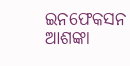ଇନଫେକସନ ଆଶଙ୍କା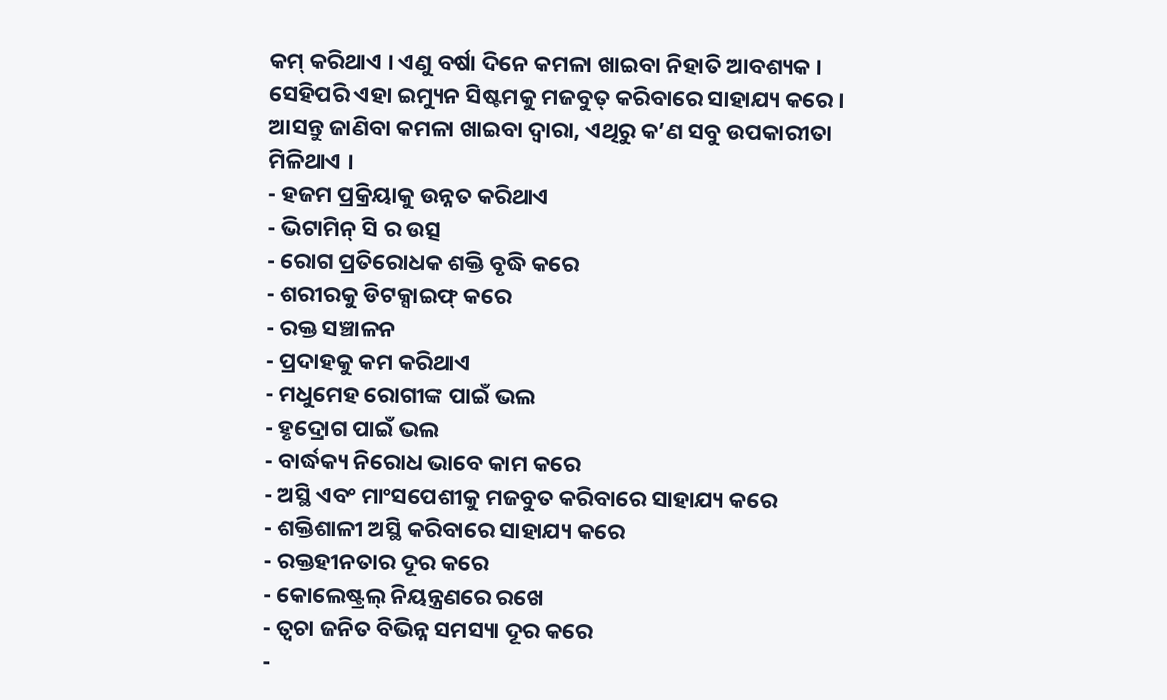କମ୍ କରିଥାଏ । ଏଣୁ ବର୍ଷା ଦିନେ କମଳା ଖାଇବା ନିହାତି ଆବଶ୍ୟକ । ସେହିପରି ଏହା ଇମ୍ୟୁନ ସିଷ୍ଟମକୁ ମଜବୁତ୍ କରିବାରେ ସାହାଯ୍ୟ କରେ । ଆସନ୍ତୁ ଜାଣିବା କମଳା ଖାଇବା ଦ୍ୱାରା, ଏଥିରୁ କ’ଣ ସବୁ ଉପକାରୀତା ମିଳିଥାଏ ।
- ହଜମ ପ୍ରକ୍ରିୟାକୁ ଉନ୍ନତ କରିଥାଏ
- ଭିଟାମିନ୍ ସି ର ଉତ୍ସ
- ରୋଗ ପ୍ରତିରୋଧକ ଶକ୍ତି ବୃଦ୍ଧି କରେ
- ଶରୀରକୁ ଡିଟକ୍ସାଇଫ୍ କରେ
- ରକ୍ତ ସଞ୍ଚାଳନ
- ପ୍ରଦାହକୁ କମ କରିଥାଏ
- ମଧୁମେହ ରୋଗୀଙ୍କ ପାଇଁ ଭଲ
- ହୃଦ୍ରୋଗ ପାଇଁ ଭଲ
- ବାର୍ଦ୍ଧକ୍ୟ ନିରୋଧ ଭାବେ କାମ କରେ
- ଅସ୍ଥି ଏବଂ ମାଂସପେଶୀକୁ ମଜବୁତ କରିବାରେ ସାହାଯ୍ୟ କରେ
- ଶକ୍ତିଶାଳୀ ଅସ୍ଥି କରିବାରେ ସାହାଯ୍ୟ କରେ
- ରକ୍ତହୀନତାର ଦୂର କରେ
- କୋଲେଷ୍ଟ୍ରଲ୍ ନିୟନ୍ତ୍ରଣରେ ରଖେ
- ତ୍ୱଚା ଜନିତ ବିଭିନ୍ନ ସମସ୍ୟା ଦୂର କରେ
-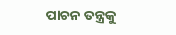ପାଚନ ତନ୍ତ୍ରକୁ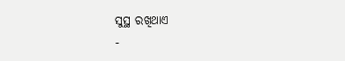ସୁସ୍ଥ ରଖିଥାଏ
-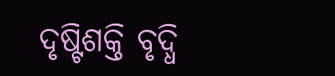ଦୃଷ୍ଟିଶକ୍ତି ବୃଦ୍ଧି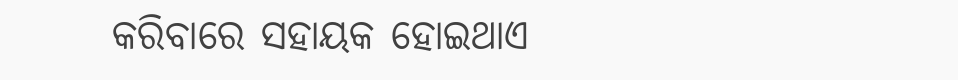କରିବାରେ ସହାୟକ ହୋଇଥାଏ